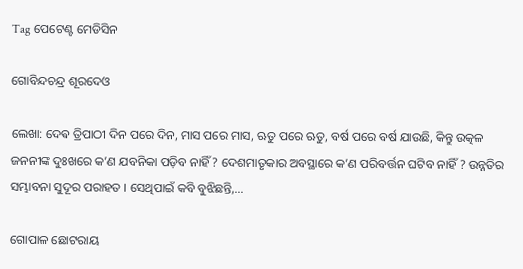Tag ପେଟେଣ୍ଟ ମେଡିସିନ

ଗୋବିନ୍ଦଚନ୍ଦ୍ର ଶୂରଦେଓ

ଲେଖା: ଦେଵ ତ୍ରିପାଠୀ ଦିନ ପରେ ଦିନ, ମାସ ପରେ ମାସ, ଋତୁ ପରେ ଋତୁ, ବର୍ଷ ପରେ ବର୍ଷ ଯାଉଛି, କିନ୍ତୁ ଉତ୍କଳ ଜନନୀଙ୍କ ଦୁଃଖରେ କ’ଣ ଯବନିକା ପଡ଼ିବ ନାହିଁ ? ଦେଶମାତୃକାର ଅବସ୍ଥାରେ କ’ଣ ପରିବର୍ତ୍ତନ ଘଟିବ ନାହିଁ ? ଉନ୍ନତିର ସମ୍ଭାବନା ସୁଦୂର ପରାହତ । ସେଥିପାଇଁ କବି ବୁଝିଛନ୍ତି,…

ଗୋପାଳ ଛୋଟରାୟ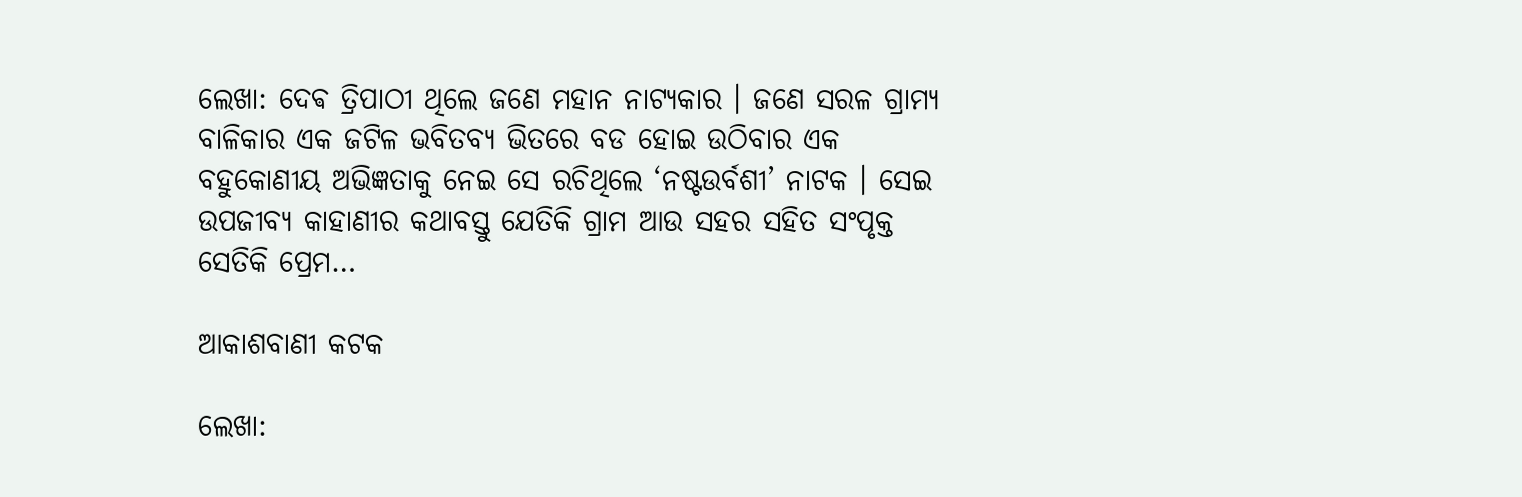ଲେଖା: ଦେଵ ତ୍ରିପାଠୀ ଥିଲେ ଜଣେ ମହାନ ନାଟ୍ୟକାର । ଜଣେ ସରଳ ଗ୍ରାମ୍ୟ ବାଳିକାର ଏକ ଜଟିଳ ଭବିତବ୍ୟ ଭିତରେ ବଡ ହୋଇ ଉଠିବାର ଏକ ବହୁକୋଣୀୟ ଅଭିଜ୍ଞତାକୁ ନେଇ ସେ ରଚିଥିଲେ ‘ନଷ୍ଟଉର୍ବଶୀ’ ନାଟକ । ସେଇ ଉପଜୀବ୍ୟ କାହାଣୀର କଥାବସ୍ତୁ ଯେତିକି ଗ୍ରାମ ଆଉ ସହର ସହିତ ସଂପୃକ୍ତ ସେତିକି ପ୍ରେମ…

ଆକାଶବାଣୀ କଟକ

ଲେଖା: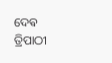ଦେଵ ତ୍ରିପାଠୀ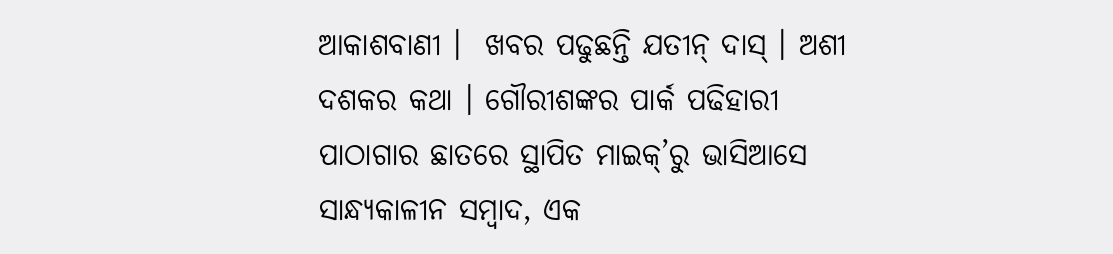ଆକାଶବାଣୀ ।  ଖବର ପଢୁଛନ୍ତି ଯତୀନ୍ ଦାସ୍ । ଅଶୀ ଦଶକର କଥା । ଗୌରୀଶଙ୍କର ପାର୍କ ପଢିହାରୀ ପାଠାଗାର ଛାତରେ ସ୍ଥାପିତ ମାଇକ୍’ରୁ ଭାସିଆସେ ସାନ୍ଧ୍ୟକାଳୀନ ସମ୍ବାଦ, ଏକ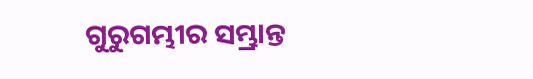ଗୁରୁଗମ୍ଭୀର ସମ୍ଭ୍ରାନ୍ତ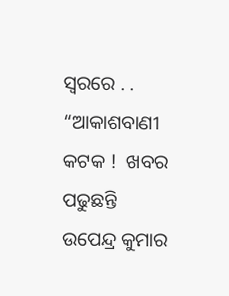ସ୍ବରରେ . .  “ଆକାଶବାଣୀ କଟକ !  ଖବର ପଢୁଛନ୍ତି ଉପେନ୍ଦ୍ର କୁମାର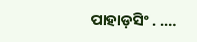ପାହାଡ଼ସିଂ . .…